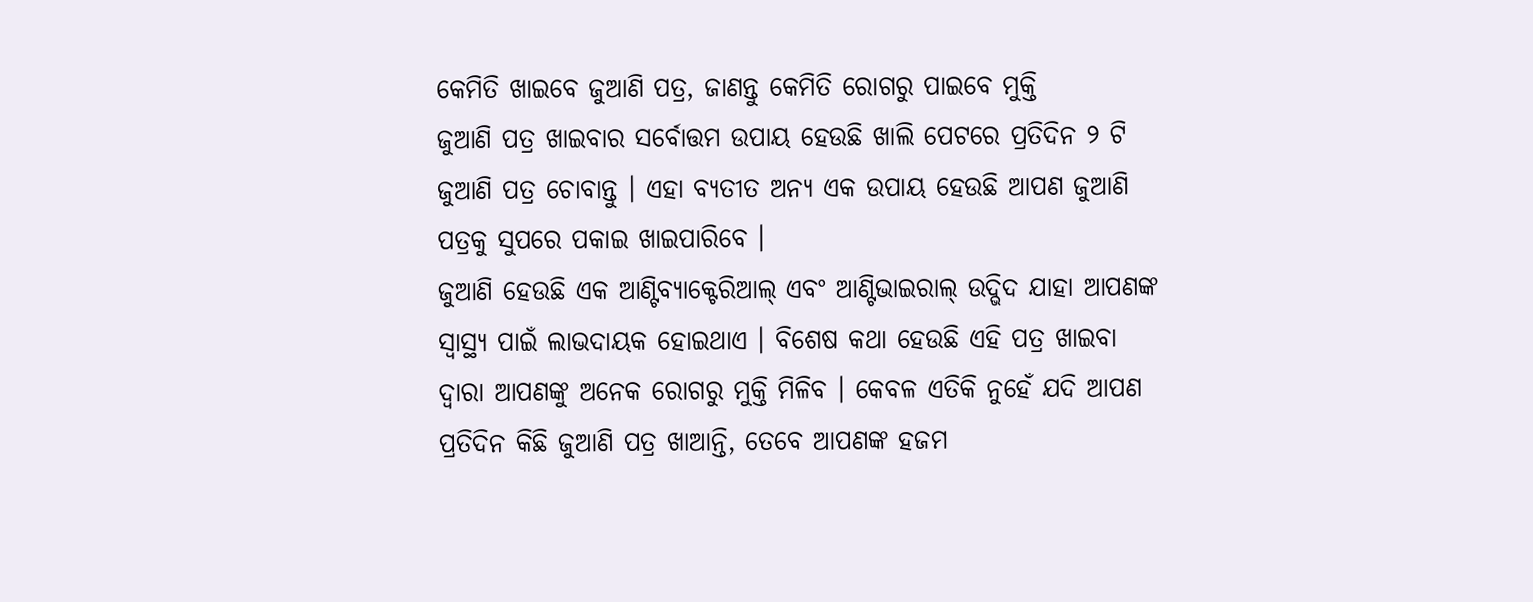କେମିତି ଖାଇବେ ଜୁଆଣି ପତ୍ର, ଜାଣନ୍ତୁ କେମିତି ରୋଗରୁ ପାଇବେ ମୁକ୍ତି
ଜୁଆଣି ପତ୍ର ଖାଇବାର ସର୍ବୋତ୍ତମ ଉପାୟ ହେଉଛି ଖାଲି ପେଟରେ ପ୍ରତିଦିନ ୨ ଟି ଜୁଆଣି ପତ୍ର ଚୋବାନ୍ତୁ । ଏହା ବ୍ୟତୀତ ଅନ୍ୟ ଏକ ଉପାୟ ହେଉଛି ଆପଣ ଜୁଆଣି ପତ୍ରକୁ ସୁପରେ ପକାଇ ଖାଇପାରିବେ ।
ଜୁଆଣି ହେଉଛି ଏକ ଆଣ୍ଟିବ୍ୟାକ୍ଟେରିଆଲ୍ ଏବଂ ଆଣ୍ଟିଭାଇରାଲ୍ ଉଦ୍ଭିଦ ଯାହା ଆପଣଙ୍କ ସ୍ୱାସ୍ଥ୍ୟ ପାଇଁ ଲାଭଦାୟକ ହୋଇଥାଏ । ବିଶେଷ କଥା ହେଉଛି ଏହି ପତ୍ର ଖାଇବା ଦ୍ୱାରା ଆପଣଙ୍କୁ ଅନେକ ରୋଗରୁ ମୁକ୍ତି ମିଳିବ । କେବଳ ଏତିକି ନୁହେଁ ଯଦି ଆପଣ ପ୍ରତିଦିନ କିଛି ଜୁଆଣି ପତ୍ର ଖାଆନ୍ତି, ତେବେ ଆପଣଙ୍କ ହଜମ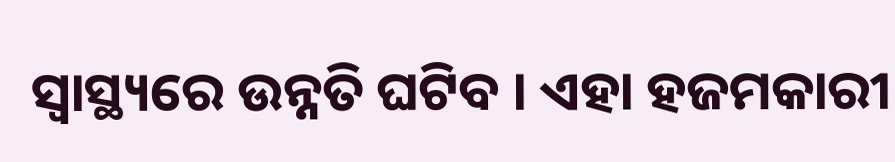ସ୍ୱାସ୍ଥ୍ୟରେ ଉନ୍ନତି ଘଟିବ । ଏହା ହଜମକାରୀ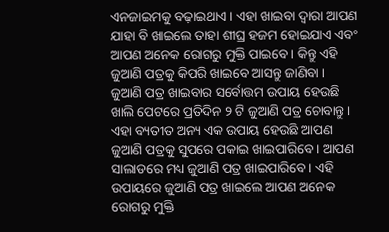ଏନଜାଇମକୁ ବଢ଼ାଇଥାଏ । ଏହା ଖାଇବା ଦ୍ୱାରା ଆପଣ ଯାହା ବି ଖାଇଲେ ତାହା ଶୀଘ୍ର ହଜମ ହୋଇଯାଏ ଏବଂ ଆପଣ ଅନେକ ରୋଗରୁ ମୁକ୍ତି ପାଇବେ । କିନ୍ତୁ ଏହି ଜୁଆଣି ପତ୍ରକୁ କିପରି ଖାଇବେ ଆସନ୍ତୁ ଜାଣିବା ।
ଜୁଆଣି ପତ୍ର ଖାଇବାର ସର୍ବୋତ୍ତମ ଉପାୟ ହେଉଛି ଖାଲି ପେଟରେ ପ୍ରତିଦିନ ୨ ଟି ଜୁଆଣି ପତ୍ର ଚୋବାନ୍ତୁ । ଏହା ବ୍ୟତୀତ ଅନ୍ୟ ଏକ ଉପାୟ ହେଉଛି ଆପଣ ଜୁଆଣି ପତ୍ରକୁ ସୁପରେ ପକାଇ ଖାଇପାରିବେ । ଆପଣ ସାଲାଡରେ ମଧ୍ୟ ଜୁଆଣି ପତ୍ର ଖାଇପାରିବେ । ଏହି ଉପାୟରେ ଜୁଆଣି ପତ୍ର ଖାଇଲେ ଆପଣ ଅନେକ ରୋଗରୁ ମୁକ୍ତି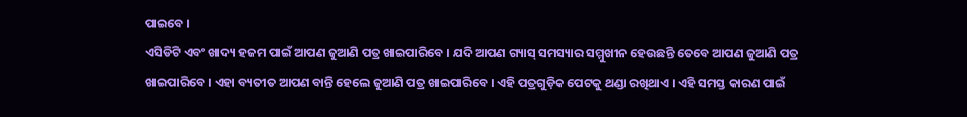ପାଇବେ ।
ଏସିଡିଟି ଏବଂ ଖାଦ୍ୟ ହଜମ ପାଇଁ ଆପଣ ଜୁଆଣି ପତ୍ର ଖାଇପାରିବେ । ଯଦି ଆପଣ ଗ୍ୟାସ୍ ସମସ୍ୟାର ସମ୍ମୁଖୀନ ହେଉଛନ୍ତି ତେବେ ଆପଣ ଜୁଆଣି ପତ୍ର ଖାଇପାରିବେ । ଏହା ବ୍ୟତୀତ ଆପଣ ବାନ୍ତି ହେଲେ ଜୁଆଣି ପତ୍ର ଖାଇପାରିବେ । ଏହି ପତ୍ରଗୁଡ଼ିକ ପେଟକୁ ଥଣ୍ଡା ରଖିଥାଏ । ଏହି ସମସ୍ତ କାରଣ ପାଇଁ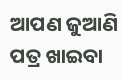ଆପଣ ଜୁଆଣି ପତ୍ର ଖାଇବା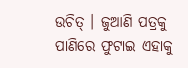ଉଚିତ୍ । ଜୁଆଣି ପତ୍ରକୁ ପାଣିରେ ଫୁଟାଇ ଏହାକୁ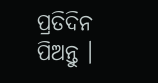ପ୍ରତିଦିନ ପିଅନ୍ତୁ ।